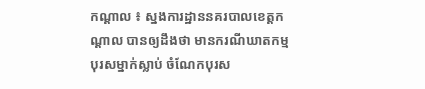កណ្តាល ៖ ស្នងការដ្ឋាននគរបាលខេត្តកណ្តាល បានឲ្យដឹងថា មានករណីឃាតកម្ម បុរសម្នាក់ស្លាប់ ចំណែកបុរស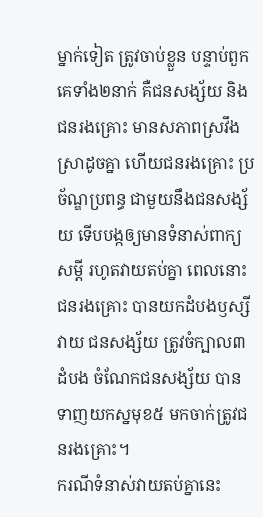ម្នាក់ទៀត ត្រូវចាប់ខ្លួន បន្ទាប់ពួកគេទាំង២នាក់ គឺជនសង្ស័យ និងជនរងគ្រោះ មានសភាពស្រវឹងស្រាដូចគ្នា ហើយជនរងគ្រោះ ប្រច័ណ្ឌប្រពន្ធ ជាមួយនឹងជនសង្ស័យ ទើបបង្កឲ្យមានទំនាស់ពាក្យសម្តី រហូតវាយតប់គ្នា ពេលនោះជនរងគ្រោះ បានយកដំបងឫស្សីវាយ ជនសង្ស័យ ត្រូវចំក្បាល៣ដំបង ចំណែកជនសង្ស័យ បានទាញយកស្នមុខ៥ មកចាក់ត្រូវជនរងគ្រោះ។
ករណីទំនាស់វាយតប់គ្នានេះ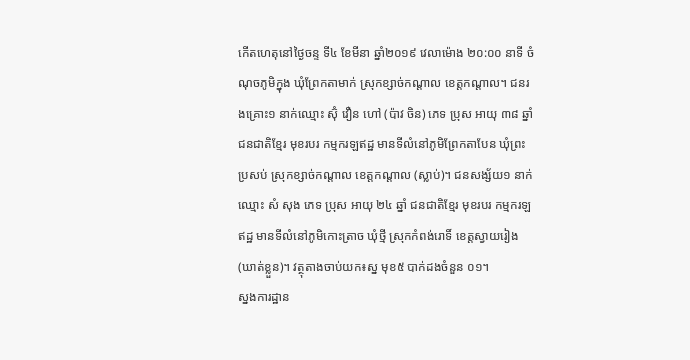កើតហេតុនៅថ្ងៃចន្ទ ទី៤ ខែមីនា ឆ្នាំ២០១៩ វេលាម៉ោង ២០:០០ នាទី ចំណុចភូមិក្នុង ឃុំព្រែកតាមាក់ ស្រុកខ្សាច់កណ្តាល ខេត្តកណ្តាល។ ជនរងគ្រោះ១ នាក់ឈ្មោះ ស៊ុំ វឿន ហៅ (ប៉ាវ ចិន) ភេទ ប្រុស អាយុ ៣៨ ឆ្នាំ ជនជាតិខ្មែរ មុខរបរ កម្មករឡឥដ្ឋ មានទីលំនៅភូមិព្រែកតាបែន ឃុំព្រះប្រសប់ ស្រុកខ្សាច់កណ្តាល ខេត្តកណ្តាល (ស្លាប់)។ ជនសង្ស័យ១ នាក់ ឈ្មោះ សំ សុង ភេទ ប្រុស អាយុ ២៤ ឆ្នាំ ជនជាតិខ្មែរ មុខរបរ កម្មករឡឥដ្ឋ មានទីលំនៅភូមិកោះត្រាច ឃុំថ្មី ស្រុកកំពង់រោទិ៍ ខេត្តស្វាយរៀង (ឃាត់ខ្លួន)។ វត្ថុតាងចាប់យក៖ស្ន មុខ៥ បាក់ដងចំនួន ០១។
ស្នងការដ្ឋាន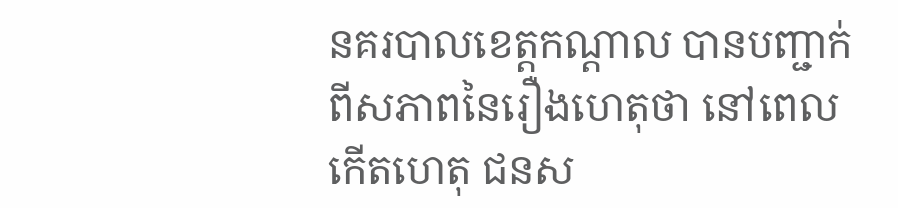នគរបាលខេត្តកណ្តាល បានបញ្ជាក់ពីសភាពនៃរឿងហេតុថា នៅពេលកើតហេតុ ជនស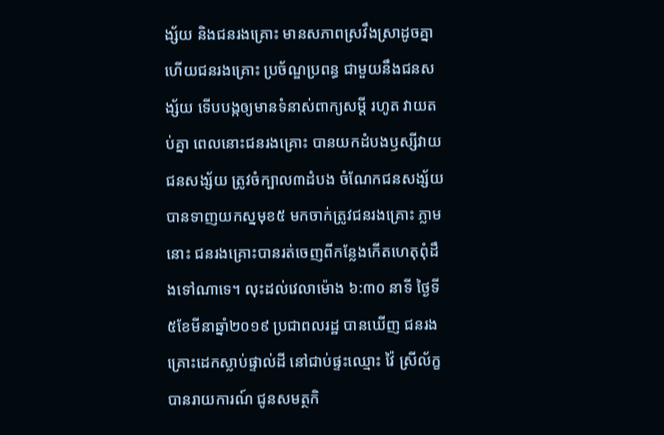ង្ស័យ និងជនរងគ្រោះ មានសភាពស្រវឹងស្រាដូចគ្នា ហើយជនរងគ្រោះ ប្រច័ណ្ឌប្រពន្ធ ជាមួយនឹងជនសង្ស័យ ទើបបង្កឲ្យមានទំនាស់ពាក្យសម្តី រហូត វាយតប់គ្នា ពេលនោះជនរងគ្រោះ បានយកដំបងឫស្សីវាយ ជនសង្ស័យ ត្រូវចំក្បាល៣ដំបង ចំណែកជនសង្ស័យ បានទាញយកស្នមុខ៥ មកចាក់ត្រូវជនរងគ្រោះ ភ្លាមនោះ ជនរងគ្រោះបានរត់ចេញពីកន្លែងកើតហេតុពុំដឹងទៅណាទេ។ លុះដល់វេលាម៉ោង ៦:៣០ នាទី ថ្ងៃទី៥ខែមីនាឆ្នាំ២០១៩ ប្រជាពលរដ្ឋ បានឃើញ ជនរងគ្រោះដេកស្លាប់ផ្ទាល់ដី នៅជាប់ផ្ទះឈ្មោះ វ៉ៃ ស្រីល័ក្ខ បានរាយការណ៍ ជូនសមត្ថកិ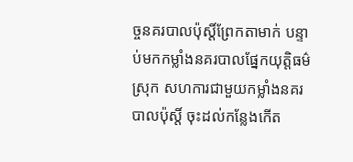ច្ចនគរបាលប៉ុស្តិ៍ព្រែកតាមាក់ បន្ទាប់មកកម្លាំងនគរបាលផ្នែកយុត្តិធម៌ស្រុក សហការជាមួយកម្លាំងនគរបាលប៉ុស្តិ៍ ចុះដល់កន្លែងកើត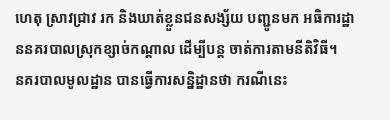ហេតុ ស្រាវជ្រាវ រក និងឃាត់ខ្លួនជនសង្ស័យ បញ្ជូនមក អធិការដ្ឋាននគរបាលស្រុកខ្សាច់កណ្តាល ដើម្បីបន្ត ចាត់ការតាមនីតិវិធី។
នគរបាលមូលដ្ឋាន បានធ្វើការសន្និដ្ឋានថា ករណីនេះ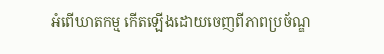អំពើឃាតកម្ម កើតឡើងដោយចេញពីភាពប្រច័ណ្ឌ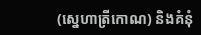(ស្នេហាត្រីកោណ) និងគំនុំ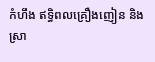កំហឹង ឥទ្ធិពលគ្រឿងញៀន និងស្រា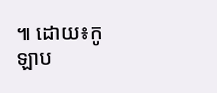៕ ដោយ៖កូឡាប